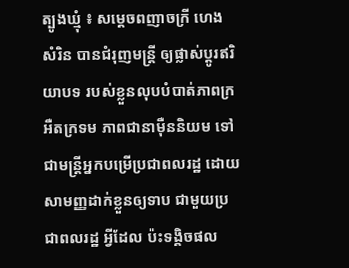ត្បូងឃ្មុំ ៖ សម្តេចពញាចក្រី ហេង សំរិន បានជំរុញមន្ត្រី ឲ្យផ្លាស់ប្តូរឥរិយាបទ របស់ខ្លួនលុបបំបាត់ភាពក្រអឺតក្រទម ភាពជានាម៉ឺននិយម ទៅជាមន្ត្រីអ្នកបម្រើប្រជាពលរដ្ឋ ដោយសាមញ្ញដាក់ខ្លួនឲ្យទាប ជាមួយប្រជាពលរដ្ឋ អ្វីដែល ប៉ះទង្គិចផល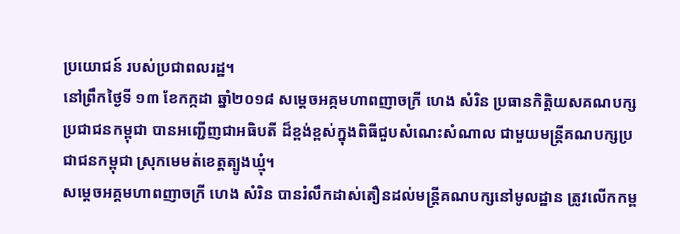ប្រយោជន៍ របស់ប្រជាពលរដ្ឋ។
នៅព្រឹកថ្ងៃទី ១៣ ខែកក្កដា ឆ្នាំ២០១៨ សម្តេចអគ្កមហាពញាចក្រី ហេង សំរិន ប្រធានកិត្តិយសគណបក្សប្រជាជនកម្ពុជា បានអញ្ជើញជាអធិបតី ដ៏ខ្ពង់ខ្ពស់ក្នុងពិធីជួបសំណេះសំណាល ជាមួយមន្ត្រីគណបក្សប្រជាជនកម្ពុជា ស្រុកមេមត់ខេត្តត្បូងឃ្មុំ។
សម្តេចអគ្គមហាពញាចក្រី ហេង សំរិន បានរំលឹកដាស់តឿនដល់មន្ត្រីគណបក្សនៅមូលដ្ឋាន ត្រូវលើកកម្ព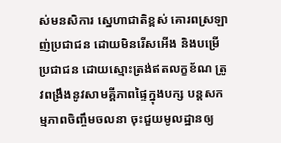ស់មនសិការ ស្នេហាជាតិខ្ពស់ គោរពស្រឡាញ់ប្រជាជន ដោយមិនរើសអើង និងបម្រើប្រជាជន ដោយស្មោះត្រង់ឥតលក្ខខ័ណ ត្រូវពង្រឹងនូវសាមគ្គីភាពផ្ទៃក្នុងបក្ស បន្តសកម្មភាពចិញ្ចឹមចលនា ចុះជួយមូលដ្ឋានឲ្យ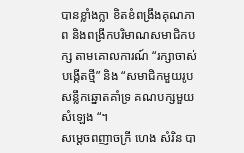បានខ្លាំងក្លា ខិតខំពង្រឹងគុណភាព និងពង្រីកបរិមាណសមាជិកបក្ស តាមគោលការណ៍ “រក្សាចាស់ បង្កើតថ្មី” និង “សមាជិកមួយរូប សន្លឹកឆ្នោតគាំទ្រ គណបក្សមួយសំឡេង “។
សម្តេចពញាចក្រី ហេង សំរិន បា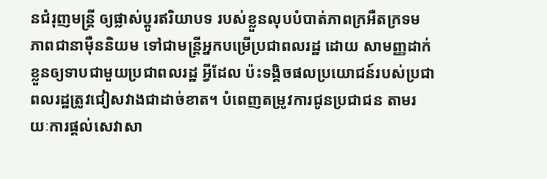នជំរុញមន្ត្រី ឲ្យផ្លាស់ប្តូរឥរិយាបទ របស់ខ្លួនលុបបំបាត់ភាពក្រអឺតក្រទម ភាពជានាម៉ឺននិយម ទៅជាមន្ត្រីអ្នកបម្រើប្រជាពលរដ្ឋ ដោយ សាមញ្ញដាក់ខ្លួនឲ្យទាបជាមួយប្រជាពលរដ្ឋ អ្វីដែល ប៉ះទង្គិចផលប្រយោជន៍របស់ប្រជាពលរដ្ឋត្រូវជៀសវាងជាដាច់ខាត។ បំពេញតម្រូវការជូនប្រជាជន តាមរយៈការផ្តល់សេវាសា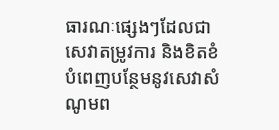ធារណៈផ្សេងៗដែលជាសេវាតម្រូវការ និងខិតខំបំពេញបន្ថែមនូវសេវាសំណូមព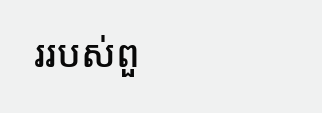ររបស់ពួ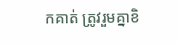កគាត់ ត្រូវរួមគ្នាខិ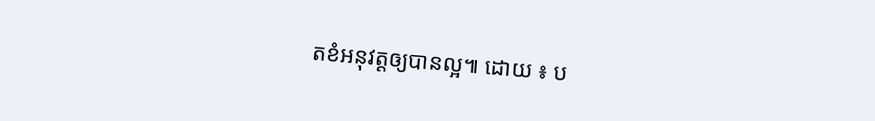តខំអនុវត្តឲ្យបានល្អ៕ ដោយ ៖ ប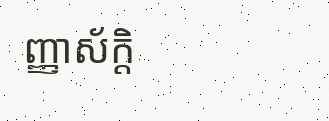ញ្ញាស័ក្តិ